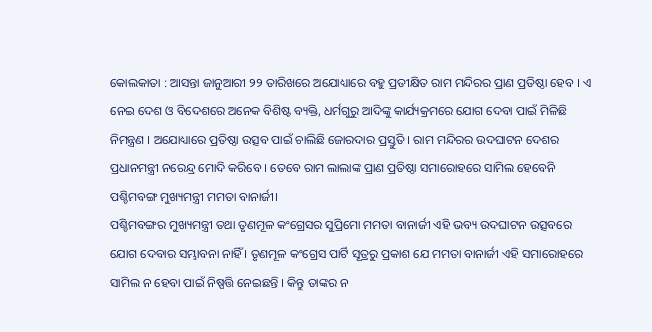କୋଲକାତା : ଆସନ୍ତା ଜାନୁଆରୀ ୨୨ ତାରିଖରେ ଅଯୋଧ୍ୟାରେ ବହୁ ପ୍ରତୀକ୍ଷିତ ରାମ ମନ୍ଦିରର ପ୍ରାଣ ପ୍ରତିଷ୍ଠା ହେବ । ଏ ନେଇ ଦେଶ ଓ ବିଦେଶରେ ଅନେକ ବିଶିଷ୍ଟ ବ୍ୟକ୍ତି, ଧର୍ମଗୁରୁ ଆଦିଙ୍କୁ କାର୍ଯ୍ୟକ୍ରମରେ ଯୋଗ ଦେବା ପାଇଁ ମିଳିଛି ନିମନ୍ତ୍ରଣ । ଅଯୋଧ୍ୟାରେ ପ୍ରତିଷ୍ଠା ଉତ୍ସବ ପାଇଁ ଚାଲିଛି ଜୋରଦାର ପ୍ରସ୍ତୁତି । ରାମ ମନ୍ଦିରର ଉଦଘାଟନ ଦେଶର ପ୍ରଧାନମନ୍ତ୍ରୀ ନରେନ୍ଦ୍ର ମୋଦି କରିବେ । ତେବେ ରାମ ଲାଲାଙ୍କ ପ୍ରାଣ ପ୍ରତିଷ୍ଠା ସମାରୋହରେ ସାମିଲ ହେବେନି ପଶ୍ଚିମବଙ୍ଗ ମୁଖ୍ୟମନ୍ତ୍ରୀ ମମତା ବାନାର୍ଜୀ।
ପଶ୍ଚିମବଙ୍ଗର ମୁଖ୍ୟମନ୍ତ୍ରୀ ତଥା ତୃଣମୂଳ କଂଗ୍ରେସର ସୁପ୍ରିମୋ ମମତା ବାନାର୍ଜୀ ଏହି ଭବ୍ୟ ଉଦଘାଟନ ଉତ୍ସବରେ ଯୋଗ ଦେବାର ସମ୍ଭାବନା ନାହିଁ । ତୃଣମୂଳ କଂଗ୍ରେସ ପାର୍ଟି ସୂତ୍ରରୁ ପ୍ରକାଶ ଯେ ମମତା ବାନାର୍ଜୀ ଏହି ସମାରୋହରେ ସାମିଲ ନ ହେବା ପାଇଁ ନିଷ୍ପତ୍ତି ନେଇଛନ୍ତି । କିନ୍ତୁ ତାଙ୍କର ନ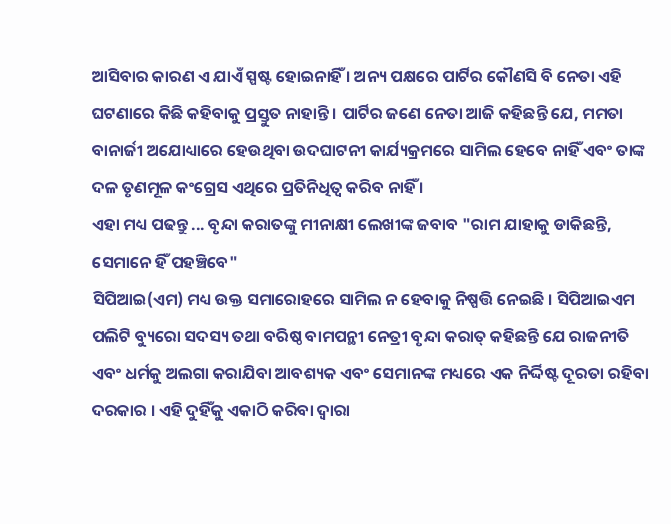ଆସିବାର କାରଣ ଏ ଯାଏଁ ସ୍ପଷ୍ଟ ହୋଇନାହିଁ । ଅନ୍ୟ ପକ୍ଷରେ ପାର୍ଟିର କୌଣସି ବି ନେତା ଏହି ଘଟଣାରେ କିଛି କହିବାକୁ ପ୍ରସ୍ତୁତ ନାହାନ୍ତି । ପାର୍ଟିର ଜଣେ ନେତା ଆଜି କହିଛନ୍ତି ଯେ, ମମତା ବାନାର୍ଜୀ ଅଯୋଧ୍ୟାରେ ହେଉଥିବା ଉଦଘାଟନୀ କାର୍ଯ୍ୟକ୍ରମରେ ସାମିଲ ହେବେ ନାହିଁ ଏବଂ ତାଙ୍କ ଦଳ ତୃଣମୂଳ କଂଗ୍ରେସ ଏଥିରେ ପ୍ରତିନିଧିତ୍ବ କରିବ ନାହିଁ ।
ଏହା ମଧ୍ୟ ପଢନ୍ତୁ ... ବୃନ୍ଦା କରାତଙ୍କୁ ମୀନାକ୍ଷୀ ଲେଖୀଙ୍କ ଜବାବ "ରାମ ଯାହାକୁ ଡାକିଛନ୍ତି, ସେମାନେ ହିଁ ପହଞ୍ଚିବେ"
ସିପିଆଇ(ଏମ) ମଧ୍ୟ ଉକ୍ତ ସମାରୋହରେ ସାମିଲ ନ ହେବାକୁ ନିଷ୍ପତ୍ତି ନେଇଛି । ସିପିଆଇଏମ ପଲିଟି ବ୍ୟୁରୋ ସଦସ୍ୟ ତଥା ବରିଷ୍ଠ ବାମପନ୍ଥୀ ନେତ୍ରୀ ବୃନ୍ଦା କରାତ୍ କହିଛନ୍ତି ଯେ ରାଜନୀତି ଏବଂ ଧର୍ମକୁ ଅଲଗା କରାଯିବା ଆବଶ୍ୟକ ଏବଂ ସେମାନଙ୍କ ମଧ୍ୟରେ ଏକ ନିର୍ଦ୍ଦିଷ୍ଟ ଦୂରତା ରହିବା ଦରକାର । ଏହି ଦୁହିଁକୁ ଏକାଠି କରିବା ଦ୍ବାରା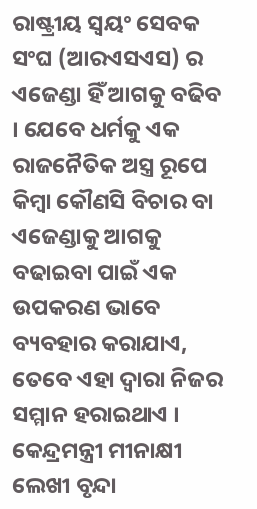ରାଷ୍ଟ୍ରୀୟ ସ୍ବୟଂ ସେବକ ସଂଘ (ଆରଏସଏସ) ର ଏଜେଣ୍ଡା ହିଁ ଆଗକୁ ବଢିବ । ଯେବେ ଧର୍ମକୁ ଏକ ରାଜନୈତିକ ଅସ୍ତ୍ର ରୂପେ କିମ୍ବା କୌଣସି ବିଚାର ବା ଏଜେଣ୍ଡାକୁ ଆଗକୁ ବଢାଇବା ପାଇଁ ଏକ ଉପକରଣ ଭାବେ ବ୍ୟବହାର କରାଯାଏ, ତେବେ ଏହା ଦ୍ବାରା ନିଜର ସମ୍ମାନ ହରାଇଥାଏ ।
କେନ୍ଦ୍ରମନ୍ତ୍ରୀ ମୀନାକ୍ଷୀ ଲେଖୀ ବୃନ୍ଦା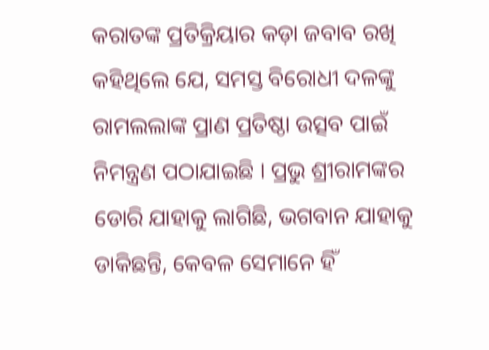କରାତଙ୍କ ପ୍ରତିକ୍ରିୟାର କଡ଼ା ଜବାବ ରଖି କହିଥିଲେ ଯେ, ସମସ୍ତ ବିରୋଧୀ ଦଳଙ୍କୁ ରାମଲଲାଙ୍କ ପ୍ରାଣ ପ୍ରତିଷ୍ଠା ଉତ୍ସବ ପାଇଁ ନିମନ୍ତ୍ରଣ ପଠାଯାଇଛି । ପ୍ରଭୁ ଶ୍ରୀରାମଙ୍କର ଡୋରି ଯାହାକୁ ଲାଗିଛି, ଭଗବାନ ଯାହାକୁ ଡାକିଛନ୍ତି, କେବଳ ସେମାନେ ହିଁ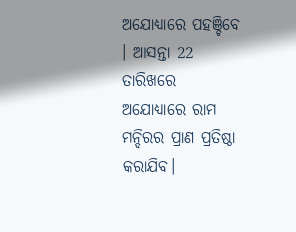ଅଯୋଧ୍ୟାରେ ପହଞ୍ଚିବେ । ଆସନ୍ତା 22 ତାରିଖରେ ଅଯୋଧ୍ୟାରେ ରାମ ମନ୍ଦିରର ପ୍ରାଣ ପ୍ରତିଷ୍ଠା କରାଯିବ।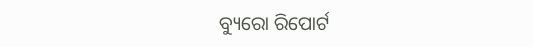ବ୍ୟୁରୋ ରିପୋର୍ଟ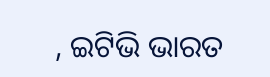, ଇଟିଭି ଭାରତ